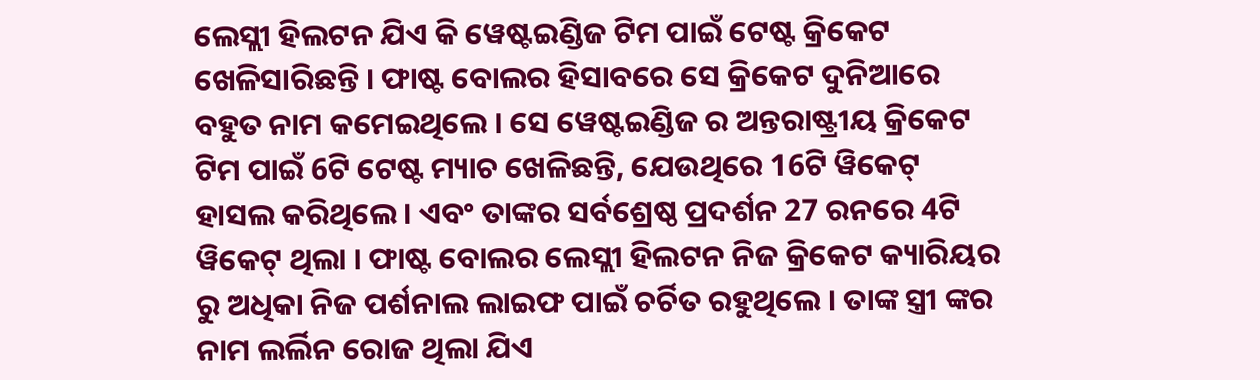ଲେସ୍ଲୀ ହିଲଟନ ଯିଏ କି ୱେଷ୍ଟଇଣ୍ଡିଜ ଟିମ ପାଇଁ ଟେଷ୍ଟ କ୍ରିକେଟ ଖେଳିସାରିଛନ୍ତି । ଫାଷ୍ଟ ବୋଲର ହିସାବରେ ସେ କ୍ରିକେଟ ଦୁନିଆରେ ବହୁତ ନାମ କମେଇଥିଲେ । ସେ ୱେଷ୍ଟଇଣ୍ଡିଜ ର ଅନ୍ତରାଷ୍ଟ୍ରୀୟ କ୍ରିକେଟ ଟିମ ପାଇଁ 6ଟି ଟେଷ୍ଟ ମ୍ୟାଚ ଖେଳିଛନ୍ତି, ଯେଉଥିରେ 16ଟି ୱିକେଟ୍ ହାସଲ କରିଥିଲେ । ଏବଂ ତାଙ୍କର ସର୍ବଶ୍ରେଷ୍ଠ ପ୍ରଦର୍ଶନ 27 ରନରେ 4ଟି ୱିକେଟ୍ ଥିଲା । ଫାଷ୍ଟ ବୋଲର ଲେସ୍ଲୀ ହିଲଟନ ନିଜ କ୍ରିକେଟ କ୍ୟାରିୟର ରୁ ଅଧିକା ନିଜ ପର୍ଶନାଲ ଲାଇଫ ପାଇଁ ଚର୍ଚିତ ରହୁଥିଲେ । ତାଙ୍କ ସ୍ତ୍ରୀ ଙ୍କର ନାମ ଲର୍ଲିନ ରୋଜ ଥିଲା ଯିଏ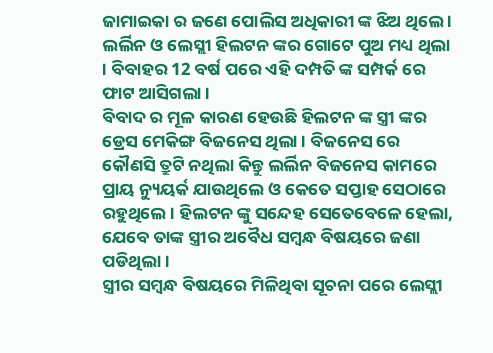ଜାମାଇକା ର ଜଣେ ପୋଲିସ ଅଧିକାରୀ ଙ୍କ ଝିଅ ଥିଲେ । ଲର୍ଲିନ ଓ ଲେସ୍ଲୀ ହିଲଟନ ଙ୍କର ଗୋଟେ ପୁଅ ମଧ୍ୟ ଥିଲା । ବିବାହର 12 ବର୍ଷ ପରେ ଏହି ଦମ୍ପତି ଙ୍କ ସମ୍ପର୍କ ରେ ଫାଟ ଆସିଗଲା ।
ବିବାଦ ର ମୂଳ କାରଣ ହେଉଛି ହିଲଟନ ଙ୍କ ସ୍ତ୍ରୀ ଙ୍କର ଡ୍ରେସ ମେକିଙ୍ଗ ବିଜନେସ ଥିଲା । ବିଜନେସ ରେ କୌଣସି ତ୍ରୁଟି ନଥିଲା କିନ୍ତୁ ଲର୍ଲିନ ବିଜନେସ କାମରେ ପ୍ରାୟ ନ୍ୟୁୟର୍କ ଯାଉଥିଲେ ଓ କେତେ ସପ୍ତାହ ସେଠାରେ ରହୁଥିଲେ । ହିଲଟନ ଙ୍କୁ ସନ୍ଦେହ ସେତେବେଳେ ହେଲା, ଯେବେ ତାଙ୍କ ସ୍ତ୍ରୀର ଅବୈଧ ସମ୍ବନ୍ଧ ବିଷୟରେ ଜଣା ପଡିଥିଲା ।
ସ୍ତ୍ରୀର ସମ୍ବନ୍ଧ ବିଷୟରେ ମିଳିଥିବା ସୂଚନା ପରେ ଲେସ୍ଲୀ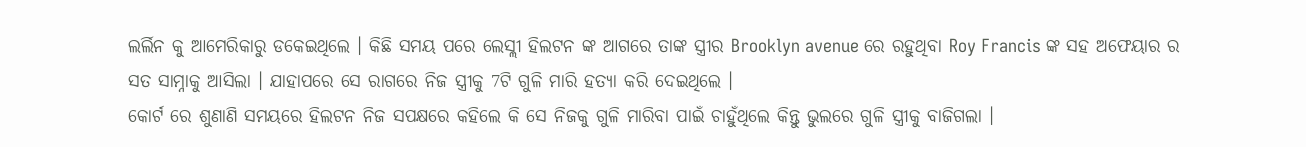ଲର୍ଲିନ କୁ ଆମେରିକାରୁ ଡକେଇଥିଲେ । କିଛି ସମୟ ପରେ ଲେସ୍ଲୀ ହିଲଟନ ଙ୍କ ଆଗରେ ତାଙ୍କ ସ୍ତ୍ରୀର Brooklyn avenue ରେ ରହୁଥିବା Roy Francis ଙ୍କ ସହ ଅଫେୟାର ର ସତ ସାମ୍ନାକୁ ଆସିଲା । ଯାହାପରେ ସେ ରାଗରେ ନିଜ ସ୍ତ୍ରୀକୁ 7ଟି ଗୁଳି ମାରି ହତ୍ୟା କରି ଦେଇଥିଲେ ।
କୋର୍ଟ ରେ ଶୁଣାଣି ସମୟରେ ହିଲଟନ ନିଜ ସପକ୍ଷରେ କହିଲେ କି ସେ ନିଜକୁ ଗୁଳି ମାରିବା ପାଇଁ ଚାହୁଁଥିଲେ କିନ୍ତୁ ଭୁଲରେ ଗୁଳି ସ୍ତ୍ରୀକୁ ବାଜିଗଲା ।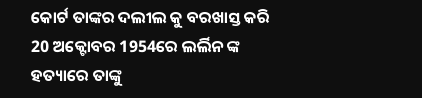କୋର୍ଟ ତାଙ୍କର ଦଲୀଲ କୁ ବରଖାସ୍ତ କରି 20 ଅକ୍ଟୋବର 1954ରେ ଲର୍ଲିନ ଙ୍କ ହତ୍ୟାରେ ତାଙ୍କୁ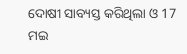ଦୋଷୀ ସାବ୍ୟସ୍ତ କରିଥିଲା ଓ 17 ମଇ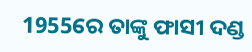1955ରେ ତାଙ୍କୁ ଫାସୀ ଦଣ୍ଡ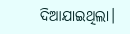ଦିଆଯାଇଥିଲା।